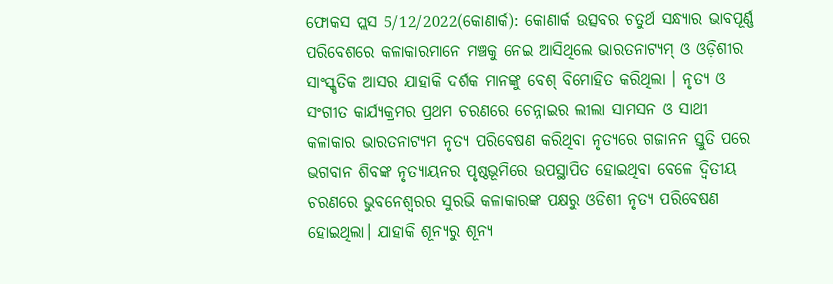ଫୋକସ ପ୍ଲସ 5/12/2022(କୋଣାର୍କ): କୋଣାର୍କ ଉତ୍ସବର ଚତୁର୍ଥ ସନ୍ଧ୍ୟାର ଭାବପୂର୍ଣ୍ଣ ପରିବେଶରେ କଳାକାରମାନେ ମଞ୍ଚକୁ ନେଇ ଆସିଥିଲେ ଭାରତନାଟ୍ୟମ୍ ଓ ଓଡ଼ିଶୀର ସାଂସ୍କୃତିକ ଆସର ଯାହାକି ଦର୍ଶକ ମାନଙ୍କୁ ବେଶ୍ ବିମୋହିତ କରିଥିଲା । ନୃତ୍ୟ ଓ ସଂଗୀତ କାର୍ଯ୍ୟକ୍ରମର ପ୍ରଥମ ଚରଣରେ ଚେନ୍ନାଇର ଲୀଲା ସାମସନ ଓ ସାଥୀ କଳାକାର ଭାରତନାଟ୍ୟମ ନୃତ୍ୟ ପରିବେଷଣ କରିଥିବା ନୃତ୍ୟରେ ଗଜାନନ ସ୍ତୁତି ପରେ ଭଗବାନ ଶିବଙ୍କ ନୃତ୍ୟାୟନର ପୃଷ୍ଠଭୂମିରେ ଉପସ୍ଥାପିତ ହୋଇଥିବା ବେଳେ ଦ୍ବିତୀୟ ଚରଣରେ ଭୁବନେଶ୍ୱରର ସୁରଭି କଳାକାରଙ୍କ ପକ୍ଷରୁ ଓଡିଶୀ ନୃତ୍ୟ ପରିବେଷଣ ହୋଇଥିଲା। ଯାହାକି ଶୂନ୍ୟରୁ ଶୂନ୍ୟ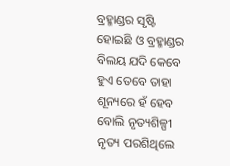ବ୍ରହ୍ମାଣ୍ଡର ସୃଷ୍ଟି ହୋଇଛି ଓ ବ୍ରହ୍ମାଣ୍ଡର ବିଲୟ ଯଦି କେବେ ହୁଏ ତେବେ ତାହା ଶୂନ୍ୟରେ ହଁ ହେବ ବୋଲି ନୃତ୍ୟଶିଳ୍ପୀ ନୃତ୍ୟ ପରଶିଥିଲେ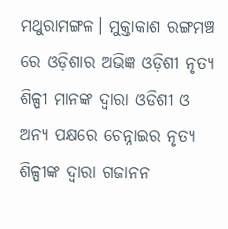ମଥୁରାମଙ୍ଗଳ। ମୁକ୍ତାକାଶ ରଙ୍ଗମଞ୍ଚ ରେ ଓଡ଼ିଶାର ଅଭିଜ୍ଞ ଓଡ଼ିଶୀ ନୃତ୍ୟ ଶିଳ୍ପୀ ମାନଙ୍କ ଦ୍ଵାରା ଓଡିଶୀ ଓ ଅନ୍ୟ ପକ୍ଷରେ ଚେନ୍ନାଇର ନୃତ୍ୟ ଶିଳ୍ପୀଙ୍କ ଦ୍ଵାରା ଗଜାନନ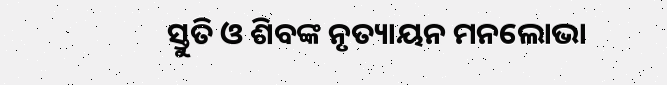ସ୍ତୁତି ଓ ଶିବଙ୍କ ନୃତ୍ୟାୟନ ମନଲୋଭା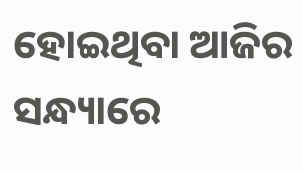ହୋଇଥିବା ଆଜିର ସନ୍ଧ୍ୟାରେ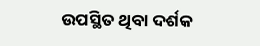ଉପସ୍ଥିତ ଥିବା ଦର୍ଶକ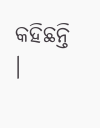କହିଛନ୍ତି ।